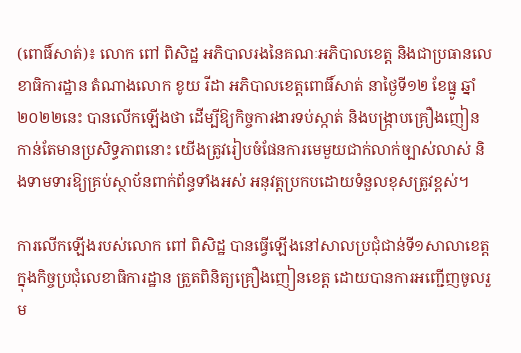(ពោធិ៍សាត់)៖ លោក ពៅ ពិសិដ្ឋ អភិបាលរងនៃគណៈអភិបាលខេត្ត និងជាប្រធានលេខាធិការដ្ឋាន តំណាងលោក ខូយ រីដា អភិបាលខេត្តពោធិ៍សាត់ នាថ្ងៃទី១២ ខែធ្នូ ឆ្នាំ២០២២នេះ បានលើកឡើងថា ដើម្បីឱ្យកិច្ចការងារទប់ស្កាត់ និងបង្ក្រាបគ្រឿងញៀន កាន់តែមានប្រសិទ្ធភាពនោះ យើងត្រូវរៀបចំផែនការមេមួយជាក់លាក់ច្បាស់លាស់ និងទាមទារឱ្យគ្រប់ស្ថាប័នពាក់ព័ន្ធទាំងអស់ អនុវត្តប្រកបដោយទំនួលខុសត្រូវខ្ពស់។

ការលើកឡើងរបស់លោក ពៅ ពិសិដ្ឋ បានធ្វើឡើងនៅសាលប្រជុំជាន់ទី១សាលាខេត្ត ក្នុងកិច្ចប្រជុំលេខាធិការដ្ឋាន ត្រួតពិនិត្យគ្រឿងញៀនខេត្ត ដោយបានការអញ្ជើញចូលរួម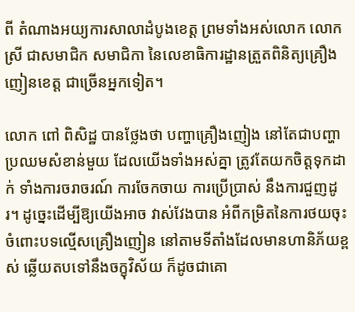ពី តំណាងអយ្យការសាលាដំបូងខេត្ត ព្រមទាំងអស់លោក លោកស្រី ជាសមាជិក សមាជិកា នៃលេខាធិការដ្ឋានត្រួតពិនិត្យគ្រឿងញៀនខេត្ត ជាច្រើនអ្នកទៀត។

លោក ពៅ ពិសិដ្ឋ បានថ្លែងថា បញ្ហាគ្រឿងញៀង នៅតែជាបញ្ហាប្រឈមសំខាន់មួយ ដែលយើងទាំងអស់គ្នា ត្រូវតែយកចិត្តទុកដាក់ ទាំងការចរាចរណ៍ ការចែកចាយ ការប្រើប្រាស់ នឹងការជួញដូរ។ ដូច្នេះដើម្បីឱ្យយើងអាច វាស់វែងបាន អំពីកម្រិតនៃការថយចុះ ចំពោះបទល្មើសគ្រឿងញៀន នៅតាមទីតាំងដែលមានហានិភ័យខ្ពស់ ឆ្លើយតបទៅនឹងចក្ខុវិស័យ ក៏ដូចជាគោ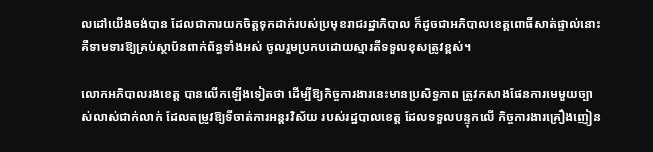លដៅយើងចង់បាន ដែលជាការយកចិត្តទុកដាក់របស់ប្រមុខរាជរដ្ឋាភិបាល ក៏ដូចជាអភិបាលខេត្តពោធិ៍សាត់ផ្ទាល់នោះ គឺទាមទារឱ្យគ្រប់ស្ថាប័នពាក់ព័ន្ធទាំងអស់ ចូលរួមប្រកបដោយស្មារតីទទួលខុសត្រូវខ្ពស់។

លោកអភិបាលរងខេត្ត បានលើកឡើងទៀតថា ដើម្បីឱ្យកិច្ចការងារនេះមានប្រសិទ្ធភាព ត្រូវកសាងផែនការមេមួយច្បាស់លាស់ជាក់លាក់ ដែលតម្រូវឱ្យទីចាត់ការអន្តរវិស័យ របស់រដ្ឋបាលខេត្ត ដែលទទួលបន្ទុកលើ កិច្ចការងារគ្រឿងញៀន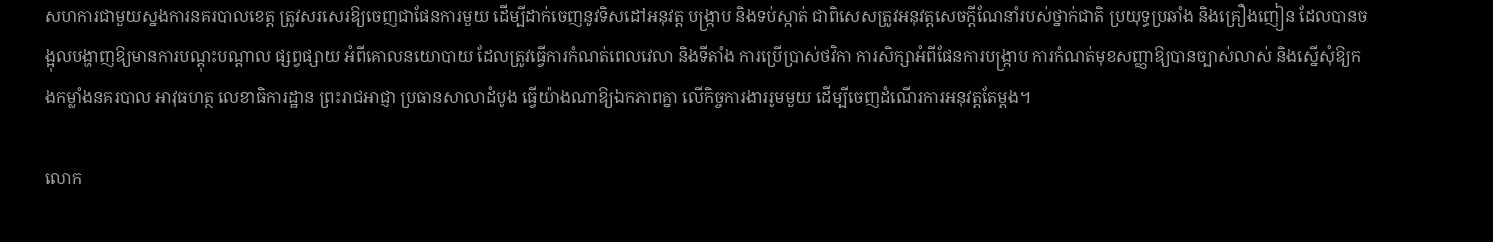សហការជាមួយស្នងការនគរបាលខេត្ត ត្រូវសរសេរឱ្យចេញជាផែនការមួយ ដើម្បីដាក់ចេញនូវទិសដៅអនុវត្ត បង្ក្រាប និងទប់ស្កាត់ ជាពិសេសត្រូវអនុវត្តសេចក្តីណែនាំរបស់ថ្នាក់ជាតិ ប្រយុទ្ធប្រឆាំង និងគ្រឿងញៀន ដែលបានចង្អុលបង្ហាញឱ្យមានការបណ្ដុះបណ្ដាល ផ្សព្វផ្សាយ អំពីគោលនយោបាយ ដែលត្រូវធ្វើការកំណត់ពេលវេលា និងទីតាំង ការប្រើប្រាស់ថវិកា ការសិក្សាអំពីផែនការបង្ក្រាប ការកំណត់មុខសញ្ញាឱ្យបានច្បាស់លាស់ និងស្នើសុំឱ្យកងកម្លាំងនគរបាល អាវុធហត្ថ លេខាធិការដ្ឋាន ព្រះរាជអាជ្ញា ប្រធានសាលាដំបូង ធ្វើយ៉ាងណាឱ្យឯកភាពគ្នា លើកិច្ចការងាររូមមួយ ដើម្បីចេញដំណើរការអនុវត្តតែម្ដង។

លោក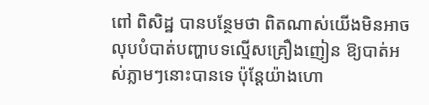ពៅ ពិសិដ្ឋ បានបន្ថែមថា ពិតណាស់យើងមិនអាចលុបបំបាត់បញ្ហាបទល្មើសគ្រឿងញៀន ឱ្យបាត់អស់ភ្លាមៗនោះបានទេ ប៉ុន្តែយ៉ាងហោ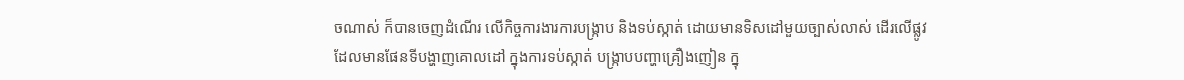ចណាស់ ក៏បានចេញដំណើរ លើកិច្ចការងារការបង្ក្រាប និងទប់ស្កាត់ ដោយមានទិសដៅមួយច្បាស់លាស់ ដើរលើផ្លូវដែលមានផែនទីបង្ហាញគោលដៅ ក្នុងការទប់ស្កាត់ បង្ក្រាបបញ្ហាគ្រឿងញៀន ក្នុ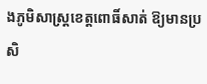ងភូមិសាស្ត្រខេត្តពោធិ៍សាត់ ឱ្យមានប្រសិ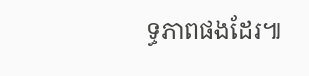ទ្ធភាពផងដែរ៕